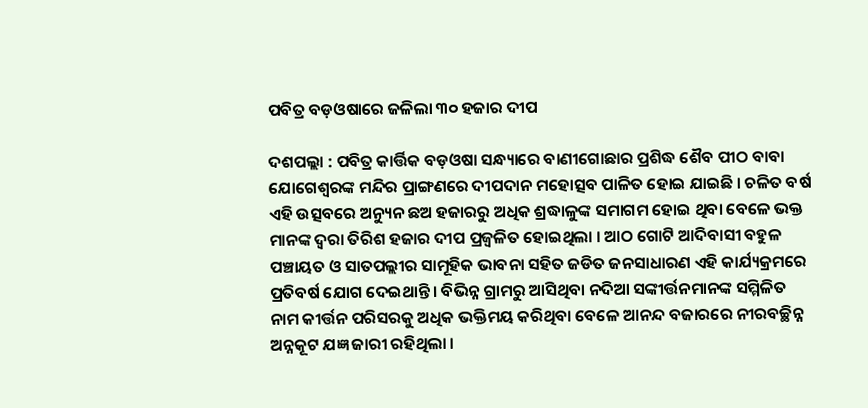ପବିତ୍ର ବଡ଼ଓଷାରେ ଜଳିଲା ୩୦ ହଜାର ଦୀପ

ଦଶପଲ୍ଲା : ପବିତ୍ର କାର୍ତ୍ତିକ ବଡ଼ଓଷା ସନ୍ଧ୍ୟାରେ ବାଣୀଗୋଛାର ପ୍ରଶିଦ୍ଧ ଶୈବ ପୀଠ ବାବା ଯୋଗେଶ୍ୱରଙ୍କ ମନ୍ଦିର ପ୍ରାଙ୍ଗଣରେ ଦୀପଦାନ ମହୋତ୍ସବ ପାଳିତ ହୋଇ ଯାଇଛି । ଚଳିତ ବର୍ଷ ଏହି ଉତ୍ସବରେ ଅନ୍ୟୁନ ଛଅ ହଜାରରୁ ଅଧିକ ଶ୍ରଦ୍ଧାଳୁଙ୍କ ସମାଗମ ହୋଇ ଥିବା ବେଳେ ଭକ୍ତ ମାନଙ୍କ ଦ୍ୱରା ତିରିଶ ହଜାର ଦୀପ ପ୍ରଜ୍ୱଳିତ ହୋଇଥିଲା । ଆଠ ଗୋଟି ଆଦିବାସୀ ବହୁଳ ପଞ୍ଚାୟତ ଓ ସାତପଲ୍ଲୀର ସାମୂହିକ ଭାବନା ସହିତ ଜଡିତ ଜନସାଧାରଣ ଏହି କାର୍ଯ୍ୟକ୍ରମରେ ପ୍ରତିବର୍ଷ ଯୋଗ ଦେଇଥାନ୍ତି । ବିଭିନ୍ନ ଗ୍ରାମରୁ ଆସିଥିବା ନଦିଆ ସଙ୍କୀର୍ତ୍ତନମାନଙ୍କ ସମ୍ମିଳିତ ନାମ କୀର୍ତ୍ତନ ପରିସରକୁ ଅଧିକ ଭକ୍ତିମୟ କରିଥିବା ବେଳେ ଆନନ୍ଦ ବଜାରରେ ନୀରବଚ୍ଛିନ୍ନ ଅନ୍ନକୂଟ ଯଜ୍ଞ ଜାରୀ ରହିଥିଲା ।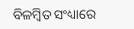ବିଳମ୍ବିତ ସଂଧ୍ୟାରେ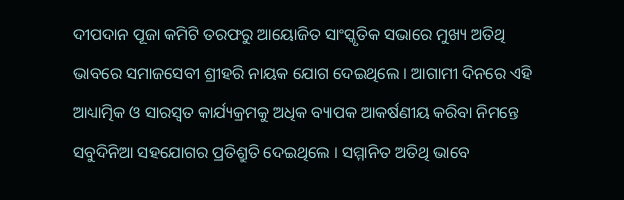ଦୀପଦାନ ପୂଜା କମିଟି ତରଫରୁ ଆୟୋଜିତ ସାଂସ୍କୃତିକ ସଭାରେ ମୁଖ୍ୟ ଅତିଥି ଭାବରେ ସମାଜସେବୀ ଶ୍ରୀହରି ନାୟକ ଯୋଗ ଦେଇଥିଲେ । ଆଗାମୀ ଦିନରେ ଏହି ଆଧ୍ୟାତ୍ମିକ ଓ ସାରସ୍ୱତ କାର୍ଯ୍ୟକ୍ରମକୁ ଅଧିକ ବ୍ୟାପକ ଆକର୍ଷଣୀୟ କରିବା ନିମନ୍ତେ ସବୁଦିନିଆ ସହଯୋଗର ପ୍ରତିଶ୍ରୁତି ଦେଇଥିଲେ । ସମ୍ମାନିତ ଅତିଥି ଭାବେ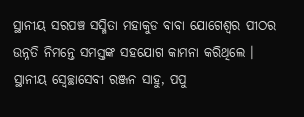ସ୍ଥାନୀୟ ସରପଞ୍ଚ ସସ୍ମିତା ମହାକୁଡ ବାବା ଯୋଗେଶ୍ୱର ପୀଠର ଉନ୍ନତି ନିମନ୍ତେ ସମସ୍ତଙ୍କ ସହଯୋଗ କାମନା କରିଥିଲେ । ସ୍ଥାନୀୟ ସ୍ୱେଚ୍ଛାସେବୀ ରଞ୍ଜନ ସାହୁ, ପପୁ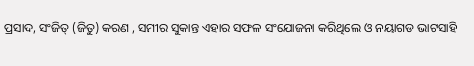ପ୍ରସାଦ, ସଂଜିତ୍‌ (ଜିତୁ) କରଣ , ସମୀର ସୁକାନ୍ତ ଏହାର ସଫଳ ସଂଯୋଜନା କରିଥିଲେ ଓ ନୟାଗଡ ଭାଟସାହି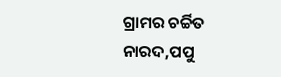ଗ୍ରାମର ଚର୍ଚ୍ଚିତ ନାରଦ,ପପୁ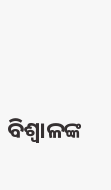ବିଶ୍ୱାଳଙ୍କ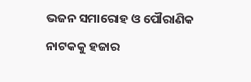ଭଜନ ସମାରୋହ ଓ ପୌରାଣିକ ନାଟକକୁ ହଜାର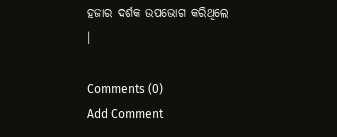ହଜାର ଦର୍ଶକ ଉପଭୋଗ କରିଥିଲେ ।

Comments (0)
Add Comment